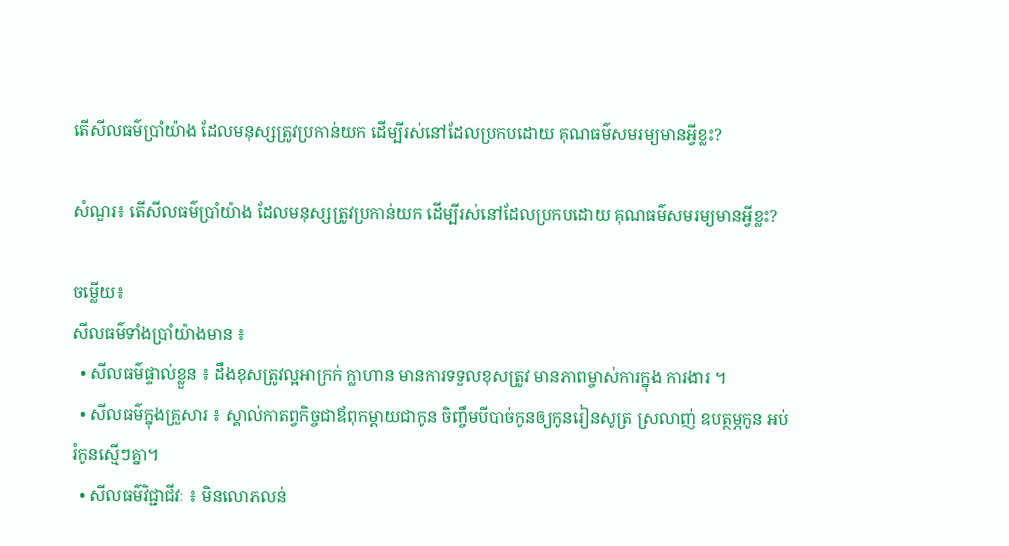តើសីលធម៌ប្រាំយ៉ាង ដែលមនុស្សត្រូវប្រកាន់យក ដើម្បីរស់នៅដែលប្រកបដោយ គុណធម៌សមរម្យមានអ្វីខ្លះ?

សំណួរ៖ តើសីលធម៌ប្រាំយ៉ាង ដែលមនុស្សត្រូវប្រកាន់យក ដើម្បីរស់នៅដែលប្រកបដោយ គុណធម៌សមរម្យមានអ្វីខ្លះ?

ចម្លើយ៖
សីលធម៌ទាំងប្រាំយ៉ាងមាន ៖
  • សីលធម៌ផ្ទាល់ខ្លួន ៖ ដឹងខុសត្រូវល្អអាក្រក់ ក្លាហាន មានការទទួលខុសត្រូវ មានភាពម្ចាស់ការក្នុង ការងារ ។
  • សីលធម៌ក្នុងគ្រួសារ ៖ ស្គាល់កាតព្វកិច្ចជាឪពុកម្តាយជាកូន ចិញ្ចឹមបីបាច់កូនឲ្យកូនរៀនសូត្រ ស្រលាញ់ ឧបត្ថម្ភកូន អប់រំកូនស្មើៗគ្នា។
  • សីលធម៌វិជ្ជាជីវៈ ៖ មិនលោភលន់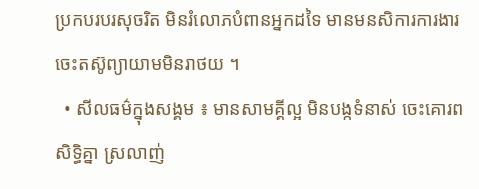ប្រកបរបរសុចរិត មិនរំលោភបំពានអ្នកដទៃ មានមនសិការការងារ ចេះតស៊ូព្យាយាមមិនរាថយ ។
  • សីលធម៌ក្នុងសង្គម ៖ មានសាមគ្គីល្អ មិនបង្កទំនាស់ ចេះគោរពសិទ្ធិគ្នា ស្រលាញ់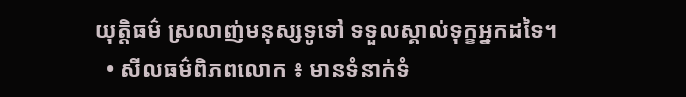យុត្តិធម៌ ស្រលាញ់មនុស្សទូទៅ ទទួលស្គាល់ទុក្ខអ្នកដទៃ។
  • សីលធម៌ពិភពលោក ៖ មានទំនាក់ទំ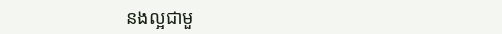នងល្អជាមួ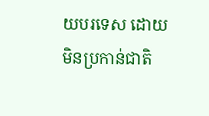យបរទេស ដោយមិនប្រកាន់ជាតិ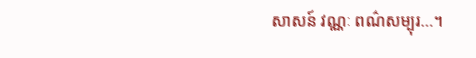សាសន៍ វណ្ណៈ ពណ៌សម្បុរ…។